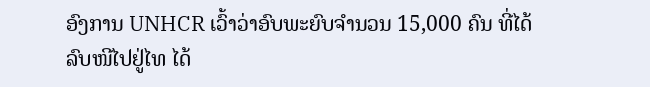ອົງການ UNHCR ເວົ້າວ່າອົບພະຍົບຈຳນວນ 15,000 ຄົນ ທີ່ໄດ້ລົບໜີໄປຢູ່ໄທ ໄດ້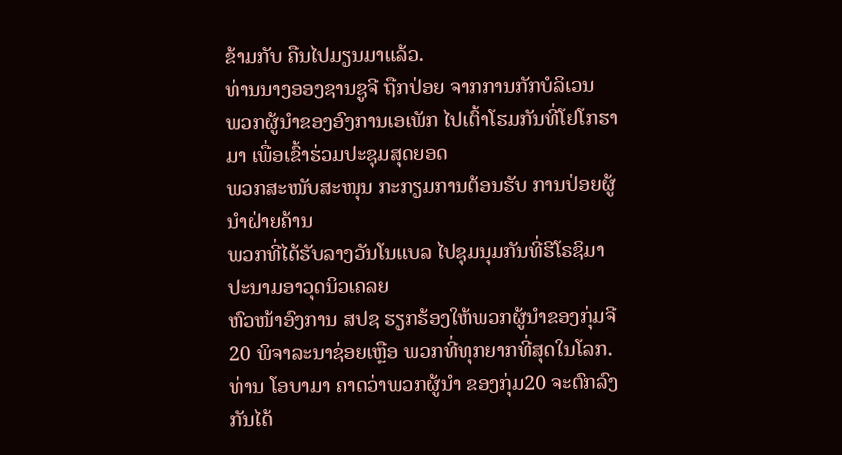ຂ້າມກັບ ຄືນໄປມຽນມາແລ້ວ.
ທ່ານນາງອອງຊານຊູຈີ ຖືກປ່ອຍ ຈາກການກັກບໍລິເວນ
ພວກຜູ້ນຳຂອງອົງການເອເພັກ ໄປເຕົ້າໂຮມກັນທີ່ໂຢໂກຮາມາ ເພື່ອເຂົ້າຮ່ວມປະຊຸມສຸດຍອດ
ພວກສະໜັບສະໜຸນ ກະກຽມການຕ້ອນຮັບ ການປ່ອຍຜູ້ນຳຝ່າຍຄ້ານ
ພວກທີ່ໄດ້ຮັບລາງວັນໂນແບລ ໄປຊຸມນຸມກັນທີ່ຮີໂຣຊິມາ ປະນາມອາວຸດນິວເຄລຍ
ຫົວໜ້າອົງການ ສປຊ ຮຽກຮ້ອງໃຫ້ພວກຜູ້ນຳຂອງກຸ່ມຈີ 20 ພິຈາລະນາຊ່ອຍເຫຼືອ ພວກທີ່ທຸກຍາກທີ່ສຸດໃນໂລກ.
ທ່ານ ໂອບາມາ ຄາດວ່າພວກຜູ້ນໍາ ຂອງກຸ່ມ20 ຈະຕົກລົງກັນໄດ້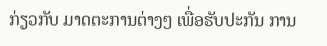ກ່ຽວກັບ ມາດຕະການຕ່າງໆ ເພື່ອຮັບປະກັນ ການ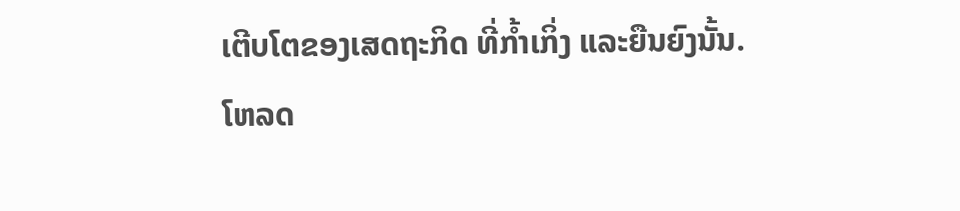ເຕີບໂຕຂອງເສດຖະກິດ ທີ່ກໍ້າເກິ່ງ ແລະຍືນຍົງນັ້ນ.
ໂຫລດ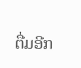ຕື່ມອີກ